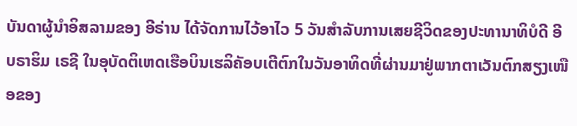ບັນດາຜູ້ນຳອິສລາມຂອງ ອີຣ່ານ ໄດ້ຈັດການໄວ້ອາໄວ 5 ວັນສຳລັບການເສຍຊີວິດຂອງປະທານາທິບໍດີ ອີບຣາຮິມ ເຣຊີ ໃນອຸບັດຕິເຫດເຮືອບິນເຮລິຄັອບເຕີຕົກໃນວັນອາທິດທີ່ຜ່ານມາຢູ່ພາກຕາເວັນຕົກສຽງເໜືອຂອງ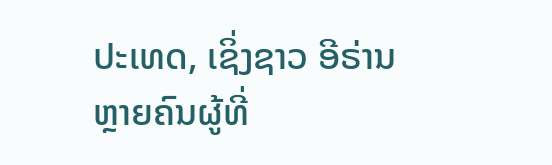ປະເທດ, ເຊິ່ງຊາວ ອີຣ່ານ ຫຼາຍຄົນຜູ້ທີ່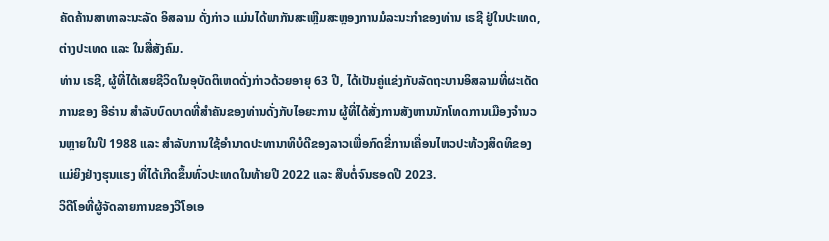ຄັດຄ້ານສາທາລະນະລັດ ອິສລາມ ດັ່ງກ່າວ ແມ່ນໄດ້ພາກັນສະເຫຼີມສະຫຼອງການມໍລະນະກຳຂອງທ່ານ ເຣຊີ ຢູ່ໃນປະເທດ, ຕ່າງປະເທດ ແລະ ໃນສື່ສັງຄົມ.
ທ່ານ ເຣຊີ, ຜູ້ທີ່ໄດ້ເສຍຊີວິດໃນອຸບັດຕິເຫດດັ່ງກ່າວດ້ວຍອາຍຸ 63 ປີ, ໄດ້ເປັນຄູ່ແຂ່ງກັບລັດຖະບານອິສລາມທີ່ຜະເດັດການຂອງ ອີຣ່ານ ສຳລັບບົດບາດທີ່ສຳຄັນຂອງທ່ານດັ່ງກັບໄອຍະການ ຜູ້ທີ່ໄດ້ສັ່ງການສັງຫານນັກໂທດການເມືອງຈຳນວນຫຼາຍໃນປີ 1988 ແລະ ສຳລັບການໃຊ້ອຳນາດປະທານາທິບໍດີຂອງລາວເພື່ອກົດຂີ່ການເຄື່ອນໄຫວປະທ້ວງສິດທິຂອງແມ່ຍິງຢ່າງຮຸນແຮງ ທີ່ໄດ້ເກີດຂຶ້ນທົ່ວປະເທດໃນທ້າຍປີ 2022 ແລະ ສືບຕໍ່ຈົນຮອດປີ 2023.
ວິດີໂອທີ່ຜູ້ຈັດລາຍການຂອງວີໂອເອ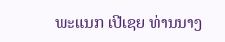ພະແນກ ເປີເຊຍ ທ່ານນາງ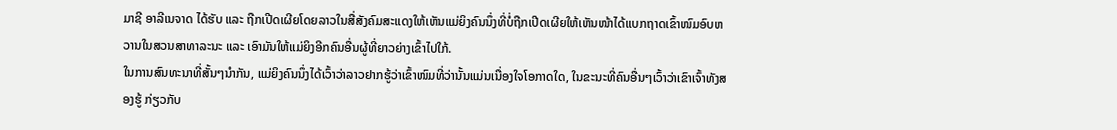ມາຊີ ອາລີເນຈາດ ໄດ້ຮັບ ແລະ ຖືກເປີດເຜີຍໂດຍລາວໃນສື່ສັງຄົມສະແດງໃຫ້ເຫັນແມ່ຍິງຄົນນຶ່ງທີ່ບໍ່ຖືກເປີດເຜີຍໃຫ້ເຫັນໜ້າໄດ້ແບກຖາດເຂົ້າໜົມອົບຫວານໃນສວນສາທາລະນະ ແລະ ເອົາມັນໃຫ້ແມ່ຍິງອີກຄົນອື່ນຜູ້ທີ່ຍາວຍ່າງເຂົ້າໄປໃກ້.
ໃນການສົນທະນາທີ່ສັ້ນໆນຳກັນ, ແມ່ຍິງຄົນນຶ່ງໄດ້ເວົ້າວ່າລາວຢາກຮູ້ວ່າເຂົ້າໜົມທີ່ວ່ານັ້ນແມ່ນເນື່ອງໃຈໂອກາດໃດ, ໃນຂະນະທີ່ຄົນອື່ນໆເວົ້າວ່າເຂົາເຈົ້າທັງສອງຮູ້ ກ່ຽວກັບ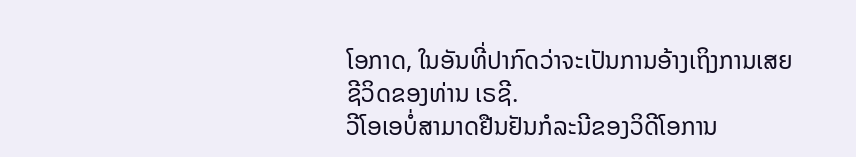ໂອກາດ, ໃນອັນທີ່ປາກົດວ່າຈະເປັນການອ້າງເຖິງການເສຍຊີວິດຂອງທ່ານ ເຣຊີ.
ວີໂອເອບໍ່ສາມາດຢືນຢັນກໍລະນີຂອງວິດີໂອການ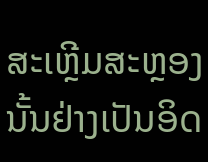ສະເຫຼີມສະຫຼອງນັ້ນຢ່າງເປັນອິດ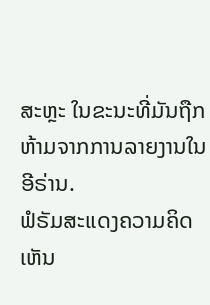ສະຫຼະ ໃນຂະນະທີ່ມັນຖືກຫ້າມຈາກການລາຍງານໃນ ອີຣ່ານ.
ຟໍຣັມສະແດງຄວາມຄິດເຫັນ